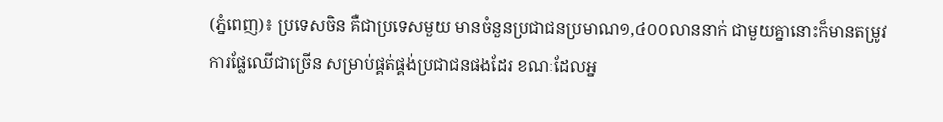(ភ្នំពេញ)៖ ប្រទេសចិន គឺជាប្រទេសមួយ មានចំនួនប្រជាជនប្រមាណ១,៤០០លាននាក់ ជាមួយគ្នានោះក៏មានតម្រូវការផ្លែឈើជាច្រើន សម្រាប់ផ្គត់ផ្គង់ប្រជាជនផងដែរ ខណៈដែលអ្ន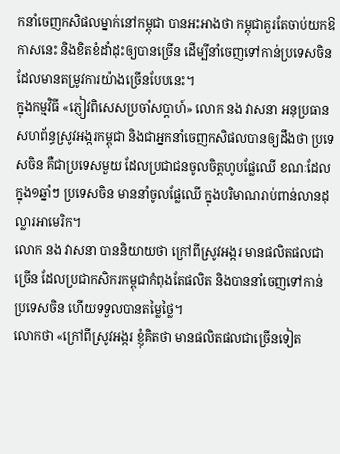កនាំចេញកសិផលម្នាក់នៅកម្ពុជា បានអះអាងថា កម្ពុជាគួរតែចាប់យកឱកាសនេះ និងខិតខំដាំដុះឲ្យបានច្រើន ដើម្បីនាំចេញទៅកាន់ប្រទេសចិន ដែលមានតម្រូវការយ៉ាងច្រើនបែបនេះ។
ក្នុងកម្មវិធី «ភ្ញៀវពិសេសប្រចាំសប្តាហ៍» លោក នង វាសនា អនុប្រធានសហព័ន្ធស្រូវអង្ករកម្ពុជា និងជាអ្នកនាំចេញកសិផលបានឲ្យដឹងថា ប្រទេសចិន គឺជាប្រទេសមួយ ដែលប្រជាជនចូលចិត្តហូបផ្លែឈើ ខណៈដែលក្នុង១ឆ្នាំៗ ប្រទេសចិន មាននាំចូលផ្លែឈើ ក្នុងបរិមាណរាប់ពាន់លានដុល្លារអាមេរិក។
លោក នង វាសនា បាននិយាយថា ក្រៅពីស្រូវអង្ករ មានផលិតផលជាច្រើន ដែលប្រជាកសិករកម្ពុជាកំពុងតែផលិត និងបាននាំចេញទៅកាន់ប្រទេសចិន ហើយទទួលបានតម្លៃថ្លៃ។
លោកថា «ក្រៅពីស្រូវអង្ករ ខ្ញុំគិតថា មានផលិតផលជាច្រើនទៀត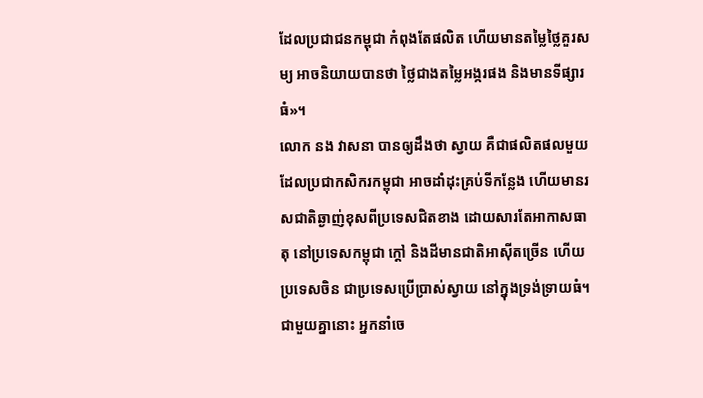ដែលប្រជាជនកម្ពុជា កំពុងតែផលិត ហើយមានតម្លៃថ្លៃគួរសម្យ អាចនិយាយបានថា ថ្លៃជាងតម្លៃអង្ករផង និងមានទីផ្សារធំ»។
លោក នង វាសនា បានឲ្យដឹងថា ស្វាយ គឺជាផលិតផលមួយ ដែលប្រជាកសិករកម្ពុជា អាចដាំដុះគ្រប់ទីកន្លែង ហើយមានរសជាតិឆ្ងាញ់ខុសពីប្រទេសជិតខាង ដោយសារតែអាកាសធាតុ នៅប្រទេសកម្ពុជា ក្ដៅ និងដីមានជាតិអាស៊ីតច្រើន ហើយប្រទេសចិន ជាប្រទេសប្រើប្រាស់ស្វាយ នៅក្នុងទ្រង់ទ្រាយធំ។
ជាមួយគ្នានោះ អ្នកនាំចេ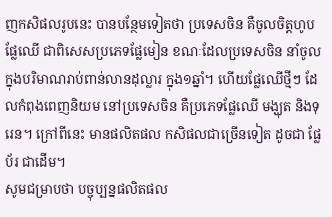ញកសិផលរូបនេះ បានបន្ថែមទៀតថា ប្រទេសចិន គឺចូលចិត្តហូបផ្លែឈើ ជាពិសេសប្រភេទផ្លែមៀន ខណៈដែលប្រទេសចិន នាំចូលក្នុងបរិមាណរាប់ពាន់លានដុល្លារ ក្នុង១ឆ្នាំ។ ហើយផ្លែឈើថ្មីៗ ដែលកំពុងពេញនិយម នៅប្រទេសចិន គឺប្រភេទផ្លែឈើ មង្ឃុត និងទុរេន។ ក្រៅពីនេះ មានផលិតផល កសិផលជាច្រើនទៀត ដូចជា ផ្លែប័រ ជាដើម។
សូមជម្រាបថា បច្ចុប្បន្នផលិតផល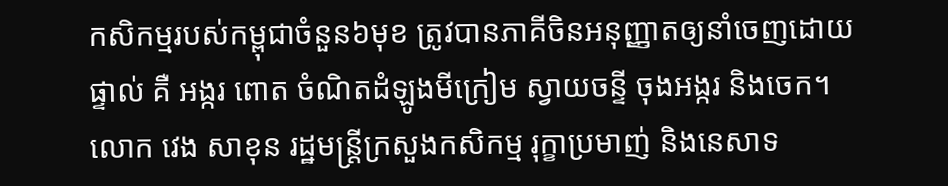កសិកម្មរបស់កម្ពុជាចំនួន៦មុខ ត្រូវបានភាគីចិនអនុញ្ញាតឲ្យនាំចេញដោយផ្ទាល់ គឺ អង្ករ ពោត ចំណិតដំឡូងមីក្រៀម ស្វាយចន្ទី ចុងអង្ករ និងចេក។
លោក វេង សាខុន រដ្ឋមន្ត្រីក្រសួងកសិកម្ម រុក្ខាប្រមាញ់ និងនេសាទ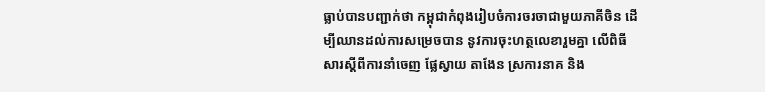ធ្លាប់បានបញ្ជាក់ថា កម្ពុជាកំពុងរៀបចំការចរចាជាមួយភាគីចិន ដើម្បីឈានដល់ការសម្រេចបាន នូវការចុះហត្ថលេខារួមគ្នា លើពិធីសារស្តីពីការនាំចេញ ផ្លែស្វាយ តាងែន ស្រការនាគ និង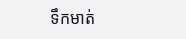ទឹកមាត់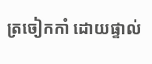ត្រចៀកកាំ ដោយផ្ទាល់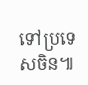ទៅប្រទេសចិន៕